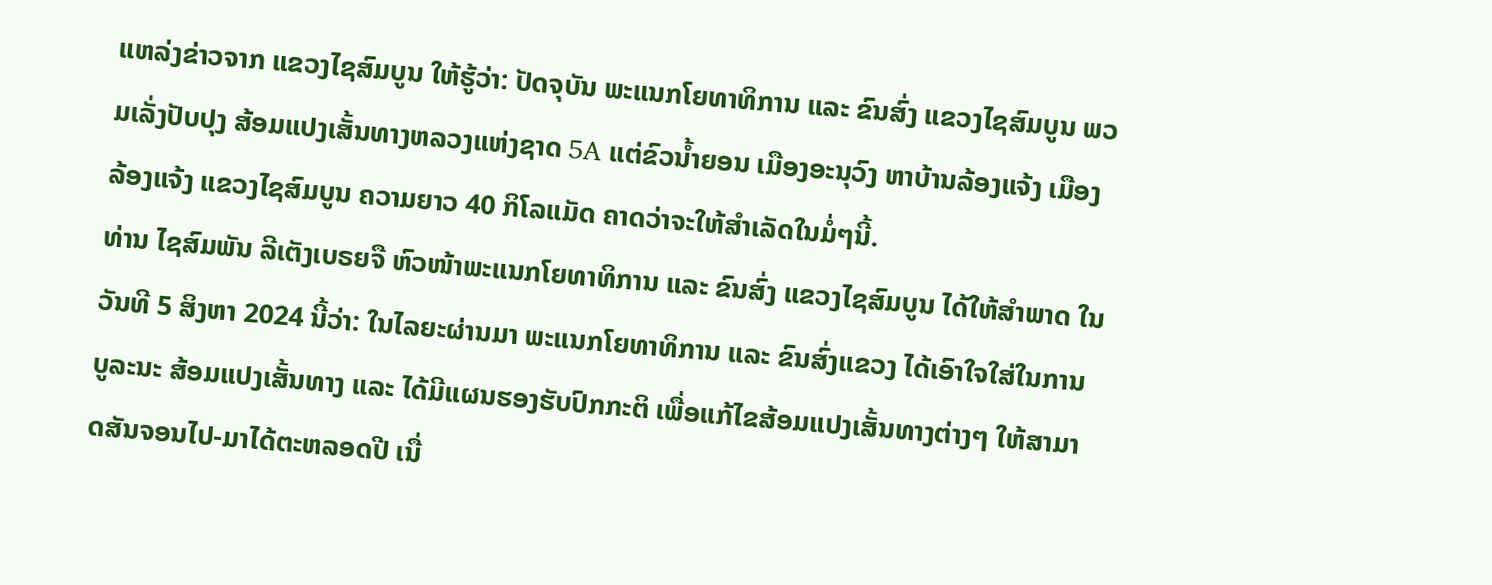ແຫລ່ງຂ່າວຈາກ ແຂວງໄຊສົມບູນ ໃຫ້ຮູ້ວ່າ: ປັດຈຸບັນ ພະແນກໂຍທາທິການ ແລະ ຂົນສົ່ງ ແຂວງໄຊສົມບູນ ພວມເລັ່ງປັບປຸງ ສ້ອມແປງເສັ້ນທາງຫລວງແຫ່ງຊາດ 5A ແຕ່ຂົວນໍ້າຍອນ ເມືອງອະນຸວົງ ຫາບ້ານລ້ອງແຈ້ງ ເມືອງລ້ອງແຈ້ງ ແຂວງໄຊສົມບູນ ຄວາມຍາວ 40 ກິໂລແມັດ ຄາດວ່າຈະໃຫ້ສໍາເລັດໃນມໍ່ໆນີ້.
ທ່ານ ໄຊສົມພັນ ລີເຕັງເບຣຍຈື ຫົວໜ້າພະແນກໂຍທາທິການ ແລະ ຂົນສົ່ງ ແຂວງໄຊສົມບູນ ໄດ້ໃຫ້ສຳພາດ ໃນວັນທີ 5 ສິງຫາ 2024 ນີ້ວ່າ: ໃນໄລຍະຜ່ານມາ ພະແນກໂຍທາທິການ ແລະ ຂົນສົ່ງແຂວງ ໄດ້ເອົາໃຈໃສ່ໃນການບູລະນະ ສ້ອມແປງເສັ້ນທາງ ແລະ ໄດ້ມີແຜນຮອງຮັບປົກກະຕິ ເພື່ອແກ້ໄຂສ້ອມແປງເສັ້ນທາງຕ່າງໆ ໃຫ້ສາມາດສັນຈອນໄປ-ມາໄດ້ຕະຫລອດປີ ເນື່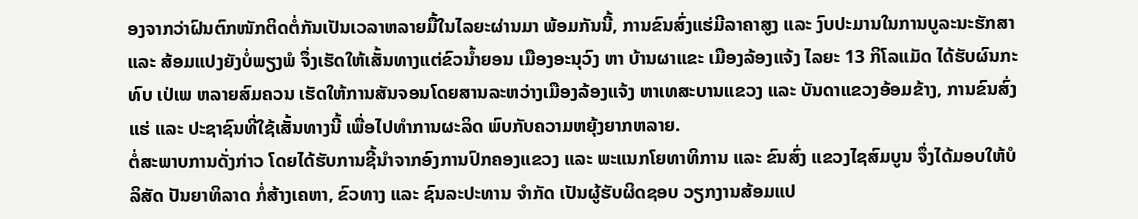ອງຈາກວ່າຝົນຕົກໜັກຕິດຕໍ່ກັນເປັນເວລາຫລາຍມື້ໃນໄລຍະຜ່ານມາ ພ້ອມກັນນີ້, ການຂົນສົ່ງແຮ່ມີລາຄາສູງ ແລະ ງົບປະມານໃນການບູລະນະຮັກສາ ແລະ ສ້ອມແປງຍັງບໍ່ພຽງພໍ ຈຶ່ງເຮັດໃຫ້ເສັ້ນທາງແຕ່ຂົວນໍ້າຍອນ ເມືອງອະນຸວົງ ຫາ ບ້ານຜາແຂະ ເມືອງລ້ອງແຈ້ງ ໄລຍະ 13 ກິໂລແມັດ ໄດ້ຮັບຜົນກະທົບ ເປ່ເພ ຫລາຍສົມຄວນ ເຮັດໃຫ້ການສັນຈອນໂດຍສານລະຫວ່າງເມືອງລ້ອງແຈ້ງ ຫາເທສະບານແຂວງ ແລະ ບັນດາແຂວງອ້ອມຂ້າງ, ການຂົນສົ່ງແຮ່ ແລະ ປະຊາຊົນທີ່ໃຊ້ເສັ້ນທາງນີ້ ເພື່ອໄປທຳການຜະລິດ ພົບກັບຄວາມຫຍຸ້ງຍາກຫລາຍ.
ຕໍ່ສະພາບການດັ່ງກ່າວ ໂດຍໄດ້ຮັບການຊີ້ນຳຈາກອົງການປົກຄອງແຂວງ ແລະ ພະແນກໂຍທາທິການ ແລະ ຂົນສົ່ງ ແຂວງໄຊສົມບູນ ຈຶ່ງໄດ້ມອບໃຫ້ບໍລິສັດ ປັນຍາທິລາດ ກໍ່ສ້າງເຄຫາ, ຂົວທາງ ແລະ ຊົນລະປະທານ ຈຳກັດ ເປັນຜູ້ຮັບຜິດຊອບ ວຽກງານສ້ອມແປ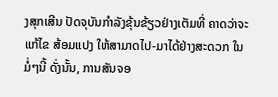ງສຸກເສີນ ປັດຈຸບັນກຳລັງຂຸ້ນຂ້ຽວຢ່າງເຕັມທີ່ ຄາດວ່າຈະແກ້ໄຂ ສ້ອມແປງ ໃຫ້ສາມາດໄປ-ມາໄດ້ຢ່າງສະດວກ ໃນມໍ່ໆນີ້ ດັ່ງນັ້ນ, ການສັນຈອ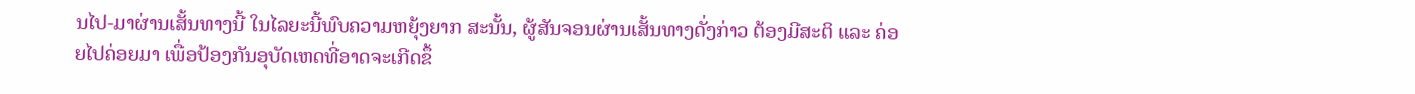ນໄປ-ມາຜ່ານເສັ້ນທາງນີ້ ໃນໄລຍະນີ້ພົບຄວາມຫຍຸ້ງຍາກ ສະນັ້ນ, ຜູ້ສັນຈອນຜ່ານເສັ້ນທາງດັ່ງກ່າວ ຕ້ອງມີສະຕິ ແລະ ຄ່ອຍໄປຄ່ອຍມາ ເພື່ອປ້ອງກັນອຸບັດເຫດທີ່ອາດຈະເກີດຂຶ້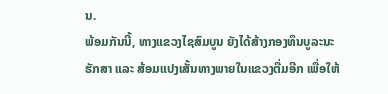ນ.
ພ້ອມກັນນີ້, ທາງແຂວງໄຊສົມບູນ ຍັງໄດ້ສ້າງກອງທຶນບູລະນະຮັກສາ ແລະ ສ້ອມແປງເສັ້ນທາງພາຍໃນແຂວງຕື່ມອີກ ເພື່ອໃຫ້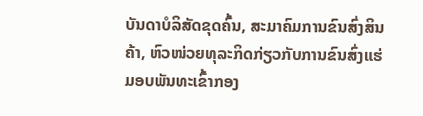ບັນດາບໍລິສັດຂຸດຄົ້ນ, ສະມາຄົມການຂົນສົ່ງສິນຄ້າ, ຫົວໜ່ວຍທຸລະກິດກ່ຽວກັບການຂົນສົ່ງແຮ່ ມອບພັນທະເຂົ້າກອງ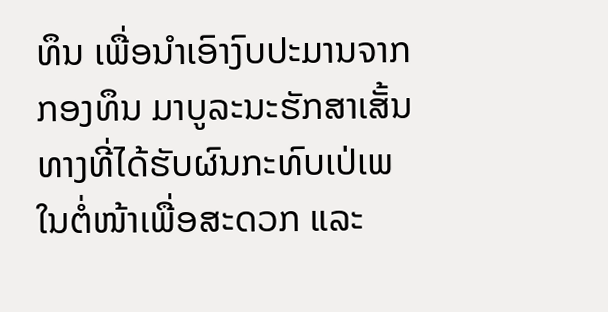ທຶນ ເພື່ອນໍາເອົາງົບປະມານຈາກກອງທຶນ ມາບູລະນະຮັກສາເສັ້ນທາງທີ່ໄດ້ຮັບຜົນກະທົບເປ່ເພ ໃນຕໍ່ໜ້າເພື່ອສະດວກ ແລະ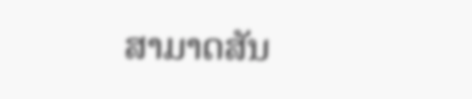ສາມາດສັນ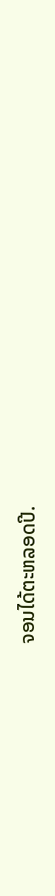ຈອນໄດ້ຕະຫລອດປີ.